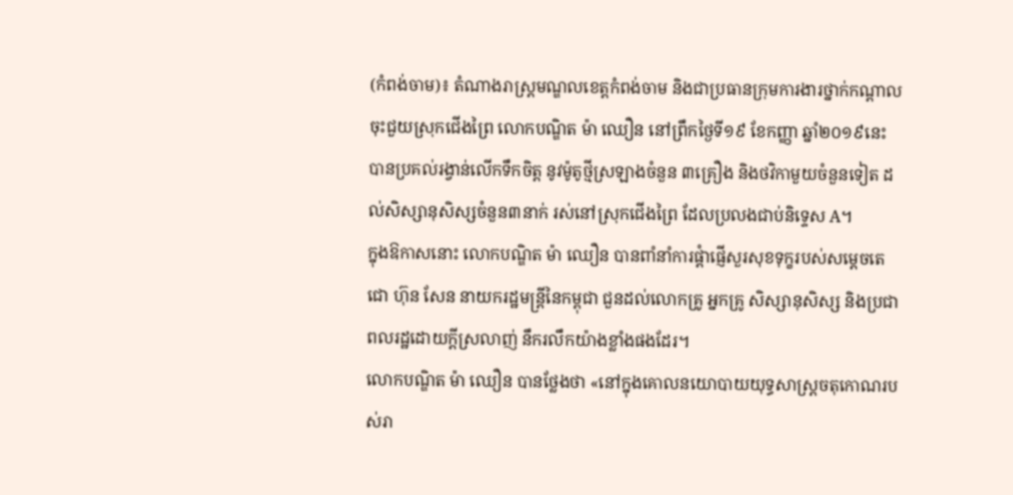(កំពង់ចាម)៖ តំណាងរាស្ត្រមណ្ឌលខេត្ដកំពង់ចាម និងជាប្រធានក្រុមការងារថ្នាក់កណ្តាលចុះជួយស្រុកជើងព្រៃ លោកបណ្ឌិត ម៉ា ឈឿន នៅព្រឹកថ្ងៃទី១៩ ខែកញ្ញា ឆ្នាំ២០១៩នេះ បានប្រគល់រង្វាន់លើកទឹកចិត្ដ នូវម៉ូតូថ្មីស្រឡាងចំនួន ៣គ្រឿង និងថវិកាមួយចំនួនទៀត ដល់សិស្សានុសិស្សចំនួន៣នាក់ រស់នៅស្រុកជើងព្រៃ ដែលប្រលងជាប់និទ្ទេស A។
ក្នុងឱកាសនោះ លោកបណ្ឌិត ម៉ា ឈឿន បានពាំនាំការផ្ដំាផ្ញើសួរសុខទុក្ខរបស់សម្ដេចតេជោ ហ៊ុន សែន នាយករដ្ឋមន្ដ្រីនៃកម្ពុជា ជួនដល់លោកគ្រូ អ្នកគ្រូ សិស្សានុសិស្ស និងប្រជាពលរដ្ឋដោយក្ដីស្រលាញ់ នឹករលឹកយ៉ាងខ្លាំងផងដែរ។
លោកបណ្ឌិត ម៉ា ឈឿន បានថ្លែងថា «នៅក្នុងគោលនយោបាយយុទ្ធសាស្ដ្រចតុកោណរបស់រា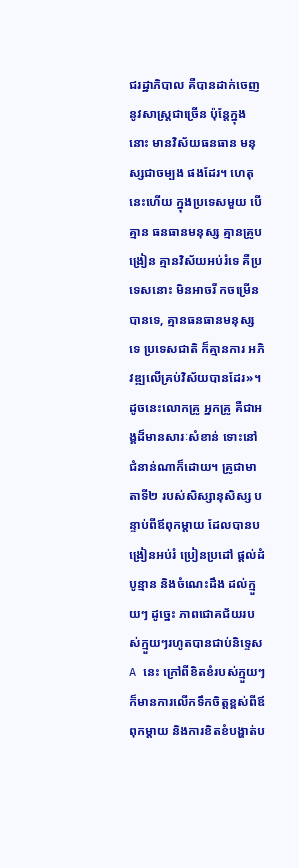ជរដ្ឋាភិបាល គឺបានដាក់ចេញនូវសាស្ដ្រជាច្រើន ប៉ុន្ដែក្នុងនោះ មានវិស័យធនធាន មនុស្សជាចម្បង ផងដែរ។ ហេតុនេះហើយ ក្នុងប្រទេសមួយ បើគ្មាន ធនធានមនុស្ស គ្មានគ្រូបង្រៀន គ្មានវិស័យអប់រំទេ គឺប្រទេសនោះ មិនអាចរី កចម្រើនបានទេ, គ្មានធនធានមនុស្សទេ ប្រទេសជាតិ ក៏គ្មានការ អភិវឌ្ឍលើគ្រប់វិស័យបានដែរ»។
ដូចនេះលោកគ្រូ អ្នកគ្រូ គឺជាអង្គដ៏មានសារៈសំខាន់ ទោះនៅជំនាន់ណាក៏ដោយ។ គ្រូជាមាតាទី២ របស់សិស្សានុសិស្ស បន្ទាប់ពីឪពុកម្ដាយ ដែលបានបង្រៀនអប់រំ ប្រៀនប្រដៅ ផ្ដល់ដំបូន្មាន និងចំណេះដឹង ដល់ក្មួយៗ ដូច្នេះ ភាពជោគជ័យរបស់ក្មួយៗរហូតបានជាប់និទ្ទេស A នេះ ក្រៅពីខិតខំរបស់ក្មួយៗ ក៏មានការលើកទឹកចិត្តខ្ពស់ពីឪពុកម្តាយ និងការខិតខំបង្ហាត់ប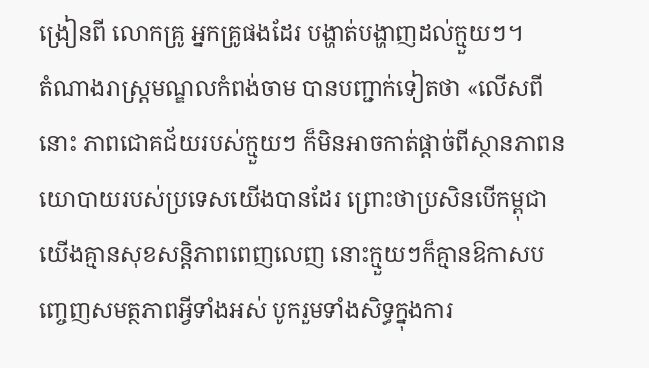ង្រៀនពី លោកគ្រូ អ្នកគ្រូផងដែរ បង្ហាត់បង្ហាញដល់ក្មួយៗ។
តំណាងរាស្ដ្រមណ្ឌលកំពង់ចាម បានបញ្ជាក់ទៀតថា «លើសពីនោះ ភាពជោគជ័យរបស់ក្មួយៗ ក៏មិនអាចកាត់ផ្ដាច់ពីស្ថានភាពនយោបាយរបស់ប្រទេសយើងបានដែរ ព្រោះថាប្រសិនបើកម្ពុជាយើងគ្មានសុខសន្ដិភាពពេញលេញ នោះក្មួយៗក៏គ្មានឱកាសបញ្ចេញសមត្ថភាពអ្វីទាំងអស់ បូករួមទាំងសិទ្ធក្នុងការ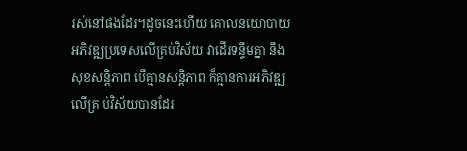រស់នៅផងដែរ។ដូចនេះហើយ គោលនយោបាយអភិវឌ្ឍប្រទេសលើគ្រប់វិស័យ វាដើរទន្ទឹមគ្នា នឹងសុខសន្ដិភាព បើគ្មានសន្ដិភាព ក៏គ្មានការអភិវឌ្ឍលើគ្រ ប់វិស័យបានដែរ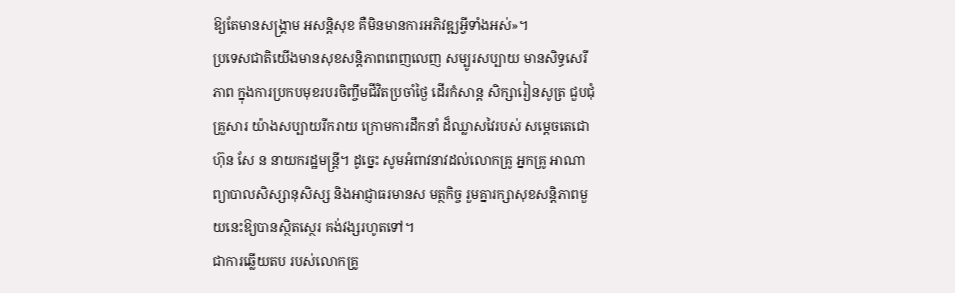ឱ្យតែមានសង្គ្រាម អសន្ដិសុខ គឺមិនមានការអភិវឌ្ឍអ្វីទាំងអស់»។
ប្រទេសជាតិយើងមានសុខសន្ដិភាពពេញលេញ សម្បូរសប្បាយ មានសិទ្ធសេរីភាព ក្នុងការប្រកបមុខរបរចិញ្ចឹមជីវិតប្រចាំថ្ងៃ ដើរកំសាន្ដ សិក្សារៀនសូត្រ ជួបជុំគ្រួសារ យ៉ាងសប្បាយរីករាយ ក្រោមការដឹកនាំ ដ៏ឈ្លាសវៃរបស់ សម្ដេចតេជោ ហ៊ុន សែ ន នាយករដ្ឋមន្ដ្រី។ ដូច្នេះ សូមអំពាវនាវដល់លោកគ្រូ អ្នកគ្រូ អាណាព្យាបាលសិស្សានុសិស្ស និងអាជ្ញាធរមានស មត្ថកិច្ច រួមគ្នារក្សាសុខសនិ្ដភាពមួយនេះឱ្យបានស្ថិតស្ថេរ គង់វង្សរហូតទៅ។
ជាការឆ្លើយតប របស់លោកគ្រូ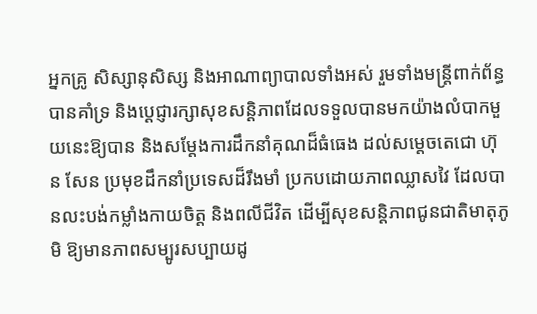អ្នកគ្រូ សិស្សានុសិស្ស និងអាណាព្យាបាលទាំងអស់ រួមទាំងមន្ដ្រីពាក់ព័ន្ធ បានគាំទ្រ និងប្ដេជ្ញារក្សាសុខសន្ដិភាពដែលទទួលបានមកយ៉ាងលំបាកមួយនេះឱ្យបាន និងសម្ដែងការដឹកនាំគុណដ៏ធំធេង ដល់សម្ដេចតេជោ ហ៊ុ ន សែន ប្រមុខដឹកនាំប្រទេសដ៏រឹងមាំ ប្រកបដោយភាពឈ្លាសវៃ ដែលបានលះបង់កម្លាំងកាយចិត្ដ និងពលីជីវិត ដើម្បីសុខសន្ដិភាពជូនជាតិមាតុភូមិ ឱ្យមានភាពសម្បូរសប្បាយដូ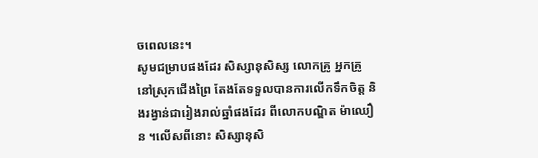ចពេលនេះ។
សូមជម្រាបផងដែរ សិស្សានុសិស្ស លោកគ្រូ អ្នកគ្រូ នៅស្រុកជើងព្រៃ តែងតែទទួលបានការលើកទឹកចិត្ដ និងរង្វាន់ជារៀងរាល់ឆ្នាំផងដែរ ពីលោកបណ្ឌិត ម៉ាឈឿ ន ។លើសពីនោះ សិស្សានុសិ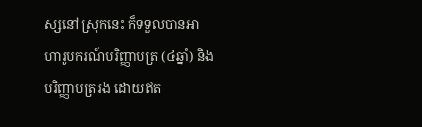ស្សនៅស្រុកនេះ ក៏ទទួលបានអាហារូបករណ៍បរិញ្ញាបត្រ (៤ឆ្នាំ) និងបរិញ្ញាបត្ររង ដោយឥត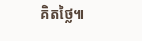គិតថ្លៃ៕